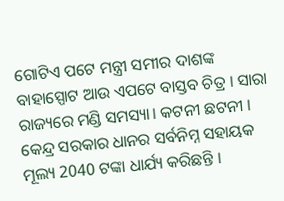ଗୋଟିଏ ପଟେ ମନ୍ତ୍ରୀ ସମୀର ଦାଶଙ୍କ ବାହାସ୍ପୋଟ ଆଉ ଏପଟେ ବାସ୍ତବ ଚିତ୍ର । ସାରା ରାଜ୍ୟରେ ମଣ୍ଡି ସମସ୍ୟା। କଟନୀ ଛଟନୀ । କେନ୍ଦ୍ର ସରକାର ଧାନର ସର୍ବନିମ୍ନ ସହାୟକ ମୂଲ୍ୟ 2040 ଟଙ୍କା ଧାର୍ଯ୍ୟ କରିଛନ୍ତି ।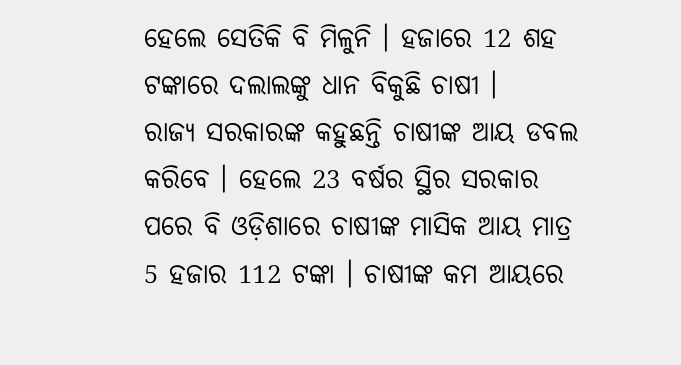ହେଲେ ସେତିକି ବି ମିଳୁନି । ହଜାରେ 12 ଶହ ଟଙ୍କାରେ ଦଲାଲଙ୍କୁ ଧାନ ବିକୁଛି ଚାଷୀ ।
ରାଜ୍ୟ ସରକାରଙ୍କ କହୁଛନ୍ତି ଚାଷୀଙ୍କ ଆୟ ଡବଲ କରିବେ । ହେଲେ 23 ବର୍ଷର ସ୍ଥିର ସରକାର ପରେ ବି ଓଡ଼ିଶାରେ ଚାଷୀଙ୍କ ମାସିକ ଆୟ ମାତ୍ର 5 ହଜାର 112 ଟଙ୍କା । ଚାଷୀଙ୍କ କମ ଆୟରେ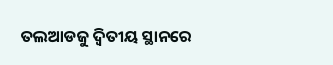ତଲଆଡଜୁ ଦ୍ବିତୀୟ ସ୍ଥାନରେ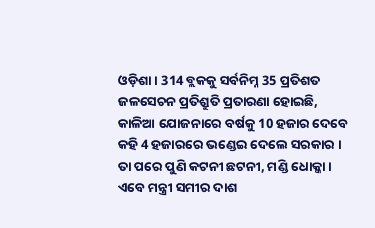ଓଡ଼ିଶା । 314 ବ୍ଲକକୁ ସର୍ବନିମ୍ନ 35 ପ୍ରତିଶତ ଜଳସେଚନ ପ୍ରତିଶ୍ରୁତି ପ୍ରତାରଣା ହୋଇଛି, କାଳିଆ ଯୋଜନାରେ ବର୍ଷକୁ 10 ହଜାର ଦେବେ କହି 4 ହଜାରରେ ଭଣ୍ଡେଇ ଦେଲେ ସରକାର । ତା ପରେ ପୁଣି କଟନୀ ଛଟନୀ, ମଣ୍ଡି ଧୋକ୍କା । ଏବେ ମନ୍ତ୍ରୀ ସମୀର ଦାଶ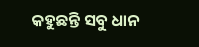କହୁଛନ୍ତି ସବୁ ଧାନ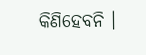କିଣିହେବନି ।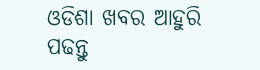ଓଡିଶା ଖବର ଆହୁରି ପଢନ୍ତୁ